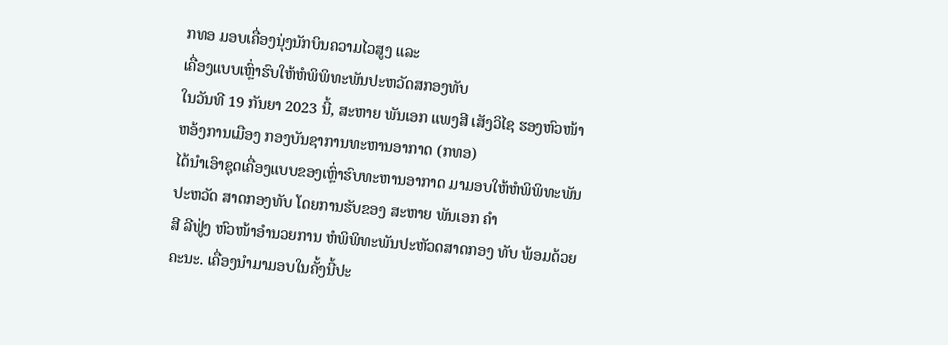ກທອ ມອບເຄື່ອງນຸ່ງນັກບິນຄວາມໄວສູງ ແລະ
ເຄື່ອງແບບເຫຼົ່າຮົບໃຫ້ຫໍພິພິທະພັນປະຫວັດສກອງທັບ
ໃນວັນທີ 19 ກັນຍາ 2023 ນີ້, ສະຫາຍ ພັນເອກ ແພງສີ ເສັງວິໄຊ ຮອງຫົວໜ້າຫອ້ງການເມືອງ ກອງບັນຊາການທະຫານອາກາດ (ກທອ)
ໄດ້ນຳເອົາຊຸດເຄື່ອງແບບຂອງເຫຼົ່າຮົບທະຫານອາກາດ ມາມອບໃຫ້ຫໍພິພິທະພັນປະຫວັດ ສາດກອງທັບ ໂດຍການຮັບຂອງ ສະຫາຍ ພັນເອກ ຄຳ
ສີ ລີຟູ່ງ ຫົວໜ້າອຳນວຍການ ຫໍພິພິທະພັນປະຫັວດສາດກອງ ທັບ ພ້ອມດ້ວຍຄະນະ. ເຄື່ອງນຳມາມອບໃນຄັ້ງນີ້ປະ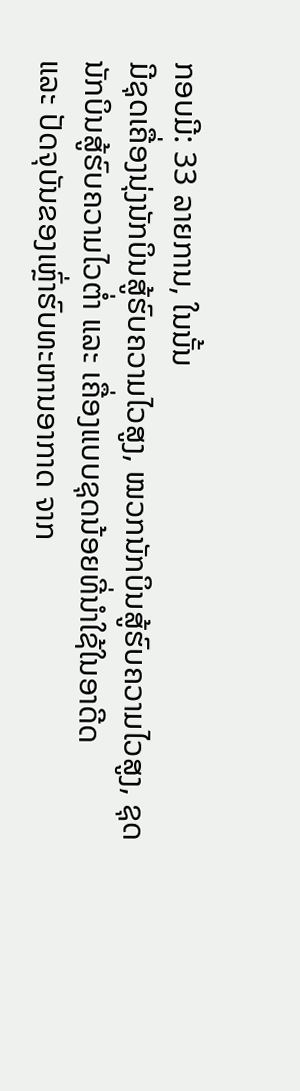ກອບມີ: 33 ລາຍການ, ໃນນັ້ນ
ມີຊຸດເຄື່ອງນຸ່ງນັກບິນສູ້ຮົບຄວາມໄວສູງ, ໝວກນັກບິນສູ້ຮົບຄວາມໄວສູງ, ຊຸດນັກບິນສູ້ຮົບຄວາມໄວຕໍ່າ ແລະ ເຄື່ອງແບບຊຸດນ້ອຍທີ່ນຳໃຊ້ໃນອາດີດ
ແລະ ປັດຈຸບັນຂອງເຫຼົ່າຮົບທະຫານອາກາດ ຈາກ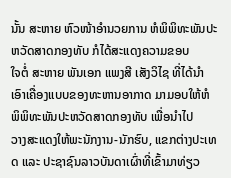ນັ້ນ ສະຫາຍ ຫົວໜ້າອຳນວຍການ ຫໍພິພິທະພັນປະຫວັດສາດກອງທັບ ກໍໄດ້ສະແດງຄວາມຂອບ
ໃຈຕໍ່ ສະຫາຍ ພັນເອກ ແພງສີ ເສັງວິໄຊ ທີ່ໄດ້ນຳເອົາເຄື່ອງແບບຂອງທະຫານອາກາດ ມາມອບໃຫ້ຫໍພິພິທະພັນປະຫວັດສາດກອງທັບ ເພື່ອນຳໄປ
ວາງສະແດງໃຫ້ພະນັກງານ-ນັກຮົບ, ແຂກຕ່າງປະເທດ ແລະ ປະຊາຊົນລາວບັນດາເຜົ່າທີ່ເຂົ້າມາທ່ຽວ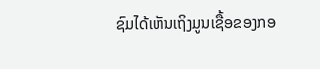ຊົມໄດ້ເຫັນເຖິງມູນເຊື້ອຂອງກອ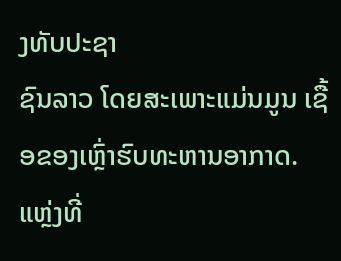ງທັບປະຊາ
ຊົນລາວ ໂດຍສະເພາະແມ່ນມູນ ເຊື້ອຂອງເຫຼົ່າຮົບທະຫານອາກາດ.
ແຫຼ່ງທີ່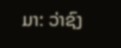ມາ: ວ່າຊົງ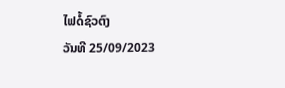ໄຟດໍ້ຊົວຕົງ
ວັນທີ 25/09/2023